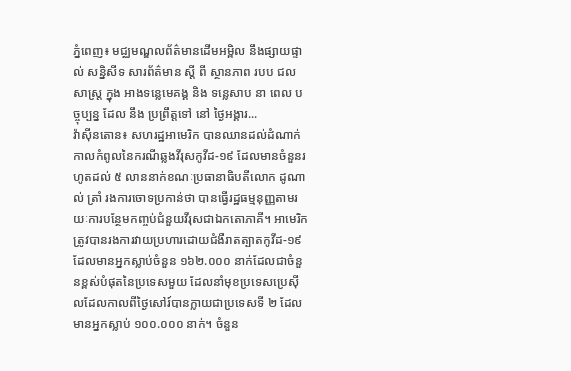ភ្នំពេញ៖ មជ្ឈមណ្ឌលព័ត៌មានដើមអម្ពិល នឹងផ្សាយផ្ទាល់ សន្និសីទ សារព័ត៌មាន ស្តី ពី ស្ថានភាព របប ជលសាស្ត្រ ក្នុង អាងទន្លេមេគង្គ និង ទន្លេសាប នា ពេល បច្ចុប្បន្ន ដែល នឹង ប្រព្រឹត្តទៅ នៅ ថ្ងៃអង្គារ...
វ៉ាស៊ីនតោន៖ សហរដ្ឋអាមេរិក បានឈានដល់ដំណាក់កាលកំពូលនៃករណីឆ្លងវីរុសកូវីដ-១៩ ដែលមានចំនួនរហូតដល់ ៥ លាននាក់ខណៈប្រធានាធិបតីលោក ដូណាល់ ត្រាំ រងការចោទប្រកាន់ថា បានធ្វើរដ្ឋធម្មនុញ្ញតាមរយៈការបន្ថែមកញ្ចប់ជំនួយវីរុសជាឯកតោភាគី។ អាមេរិកត្រូវបានរងការវាយប្រហារដោយជំងឺរាតត្បាតកូវីដ-១៩ ដែលមានអ្នកស្លាប់ចំនួន ១៦២.០០០ នាក់ដែលជាចំនួនខ្ពស់បំផុតនៃប្រទេសមួយ ដែលនាំមុខប្រទេសប្រេស៊ីលដែលកាលពីថ្ងៃសៅរ៍បានក្លាយជាប្រទេសទី ២ ដែលមានអ្នកស្លាប់ ១០០.០០០ នាក់។ ចំនួន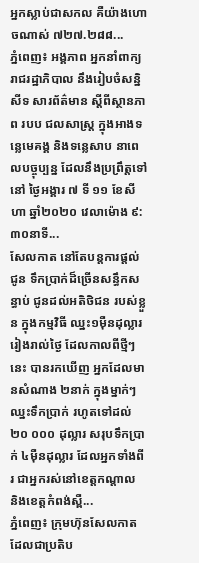អ្នកស្លាប់ជាសកល គឺយ៉ាងហោចណាស់ ៧២៧.២៨៨...
ភ្នំពេញ៖ អង្គភាព អ្នកនាំពាក្យ រាជរដ្ឋាភិបាល នឹងរៀបចំសន្និសីទ សារព័ត៌មាន ស្តីពីស្ថានភាព របប ជលសាស្ត្រ ក្នុងអាងទន្លេមេគង្គ និងទន្លេសាប នាពេលបច្ចុប្បន្ន ដែលនឹងប្រព្រឹត្តទៅ នៅ ថ្ងៃអង្គារ ៧ ទី ១១ ខែសីហា ឆ្នាំ២០២០ វេលាម៉ោង ៩:៣០នាទី...
សែលកាត នៅតែបន្តការផ្តល់ជូន ទឹកប្រាក់ដ៏ច្រើនសន្ធឹកសន្ធាប់ ជូនដល់អតិថិជន របស់ខ្លួន ក្នុងកម្មវិធី ឈ្នះ១ម៉ឺនដុល្លាររៀងរាល់ថ្ងៃ ដែលកាលពីថ្មីៗនេះ បានរកឃើញ អ្នកដែលមានសំណាង ២នាក់ ក្នុងម្នាក់ៗ ឈ្នះទឹកប្រាក់ រហូតទៅដល់ ២០ ០០០ ដុល្លារ សរុបទឹកប្រាក់ ៤ម៉ឺនដុល្លារ ដែលអ្នកទាំងពីរ ជាអ្នករស់នៅខេត្តកណ្តាល និងខេត្តកំពង់ស្ពឺ...
ភ្នំពេញ៖ ក្រុមហ៊ុនសែលកាត ដែលជាប្រតិប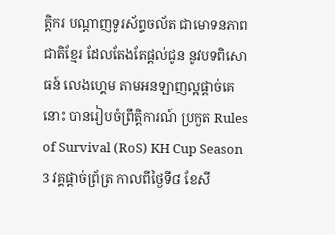ត្តិករ បណ្តាញទូរស័ព្ទចល័ត ជាមោទនភាពជាតិខ្មែរ ដែលតែងតែផ្តល់ជូន នូវបទពិសោធន៍ លេងហ្គេម តាមអនឡាញល្អផ្តាច់គេនោះ បានរៀបចំព្រឹត្តិការណ៍ ប្រកួត Rules of Survival (RoS) KH Cup Season 3 វគ្គផ្តាច់ព្រ័ត្រ កាលពីថ្ងៃទី៨ ខែសី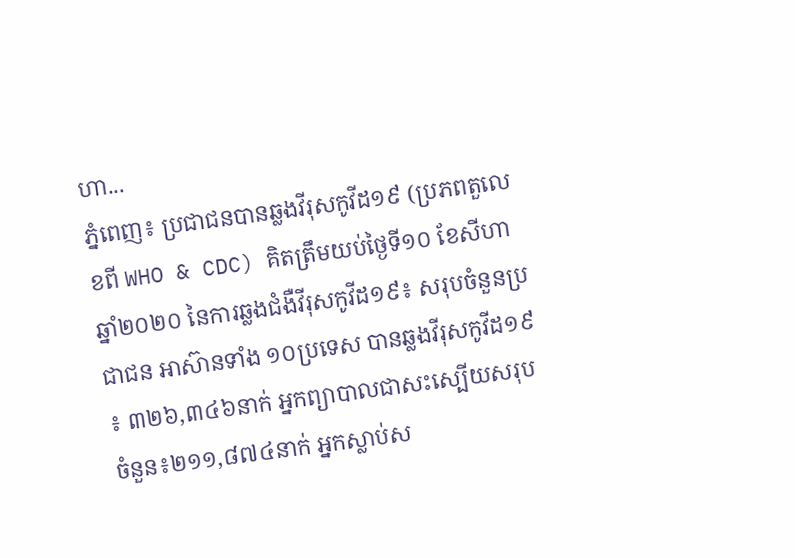ហា...
ភ្នំពេញ៖ ប្រជាជនបានឆ្លងវីរុសកូវីដ១៩ (ប្រភពតួលេខពី WHO & CDC) គិតត្រឹមយប់ថ្ងៃទី១០ ខែសីហា ឆ្នាំ២០២០ នៃការឆ្លងជំងឺវីរុសកូវីដ១៩៖ សរុបចំនួនប្រជាជន អាស៊ានទាំង ១០ប្រទេស បានឆ្លងវីរុសកូវីដ១៩ ៖ ៣២៦,៣៤៦នាក់ អ្នកព្យាបាលជាសះស្បើយសរុប ចំនួន៖២១១,៨៧៤នាក់ អ្នកស្លាប់ស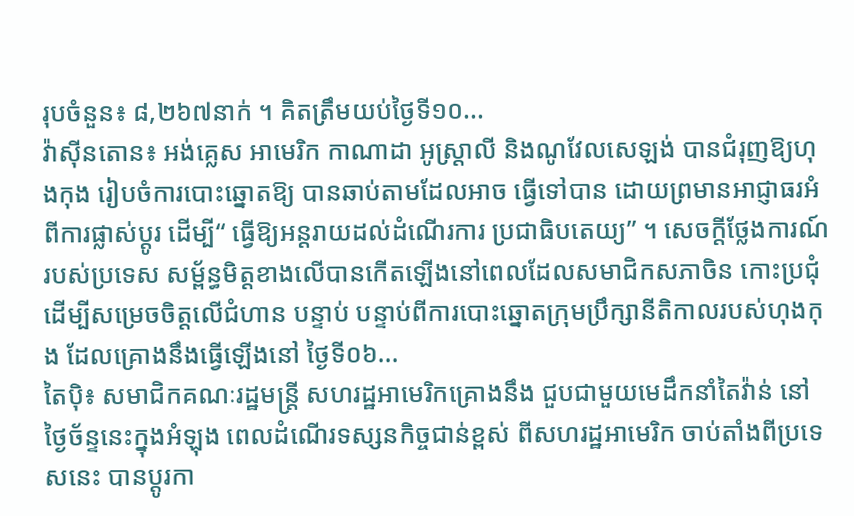រុបចំនួន៖ ៨,២៦៧នាក់ ។ គិតត្រឹមយប់ថ្ងៃទី១០...
វ៉ាស៊ីនតោន៖ អង់គ្លេស អាមេរិក កាណាដា អូស្រ្តាលី និងណូវែលសេឡង់ បានជំរុញឱ្យហុងកុង រៀបចំការបោះឆ្នោតឱ្យ បានឆាប់តាមដែលអាច ធ្វើទៅបាន ដោយព្រមានអាជ្ញាធរអំពីការផ្លាស់ប្តូរ ដើម្បី“ ធ្វើឱ្យអន្តរាយដល់ដំណើរការ ប្រជាធិបតេយ្យ” ។ សេចក្តីថ្លែងការណ៍របស់ប្រទេស សម្ព័ន្ធមិត្ដខាងលើបានកើតឡើងនៅពេលដែលសមាជិកសភាចិន កោះប្រជុំដើម្បីសម្រេចចិត្តលើជំហាន បន្ទាប់ បន្ទាប់ពីការបោះឆ្នោតក្រុមប្រឹក្សានីតិកាលរបស់ហុងកុង ដែលគ្រោងនឹងធ្វើឡើងនៅ ថ្ងៃទី០៦...
តៃប៉ិ៖ សមាជិកគណៈរដ្ឋមន្រ្តី សហរដ្ឋអាមេរិកគ្រោងនឹង ជួបជាមួយមេដឹកនាំតៃវ៉ាន់ នៅថ្ងៃច័ន្ទនេះក្នុងអំឡុង ពេលដំណើរទស្សនកិច្ចជាន់ខ្ពស់ ពីសហរដ្ឋអាមេរិក ចាប់តាំងពីប្រទេសនេះ បានប្តូរកា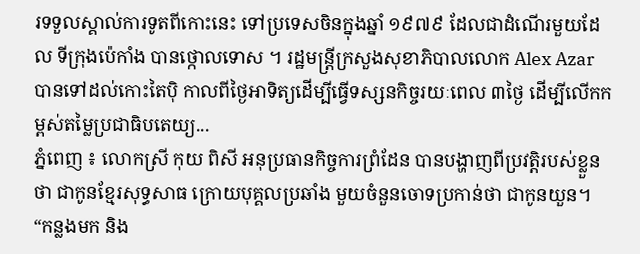រទទួលស្គាល់ការទូតពីកោះនេះ ទៅប្រទេសចិនក្នុងឆ្នាំ ១៩៧៩ ដែលជាដំណើរមួយដែល ទីក្រុងប៉េកាំង បានថ្កោលទោស ។ រដ្ឋមន្រ្តីក្រសួងសុខាភិបាលលោក Alex Azar បានទៅដល់កោះតៃប៉ិ កាលពីថ្ងៃអាទិត្យដើម្បីធ្វើទស្សនកិច្ចរយៈពេល ៣ថ្ងៃ ដើម្បីលើកកម្ពស់តម្លៃប្រជាធិបតេយ្យ...
ភ្នំពេញ ៖ លោកស្រី កុយ ពិសី អនុប្រធានកិច្ចការព្រំដែន បានបង្ហាញពីប្រវត្តិរបស់ខ្លួនថា ជាកូនខ្មែរសុទ្ធសាធ ក្រោយបុគ្គលប្រឆាំង មួយចំនួនចោទប្រកាន់ថា ជាកូនយួន។ “កន្លងមក និង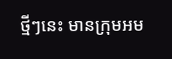ថ្មីៗនេះ មានក្រុមអម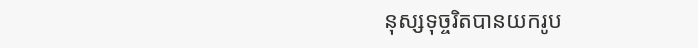នុស្សទុច្ចរិតបានយករូប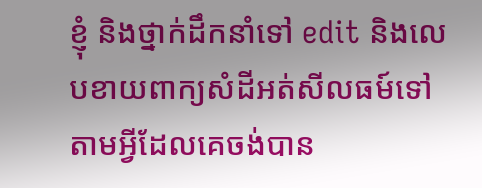ខ្ញុំ និងថ្នាក់ដឹកនាំទៅ edit និងលេបខាយពាក្យសំដីអត់សីលធម៍ទៅតាមអ្វីដែលគេចង់បាន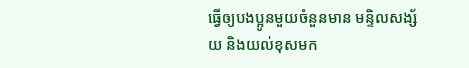ធ្វើឲ្យបងប្អូនមួយចំនួនមាន មន្ទិលសង្ស័យ និងយល់ខុសមក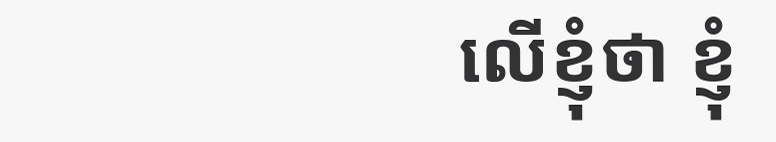លើខ្ញុំថា ខ្ញុំ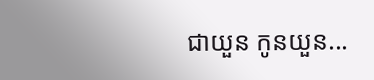ជាយួន កូនយួន...